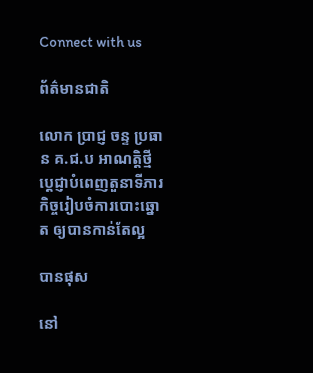Connect with us

ព័ត៌មានជាតិ

លោក ប្រាជ្ញ ចន្ទ ប្រធាន គ.ជ.ប អាណត្តិថ្មី ប្ដេជ្ញាបំពេញតួនាទីភារកិច្ចរៀបចំការបោះឆ្នោត ឲ្យបានកាន់តែល្អ

បានផុស

នៅ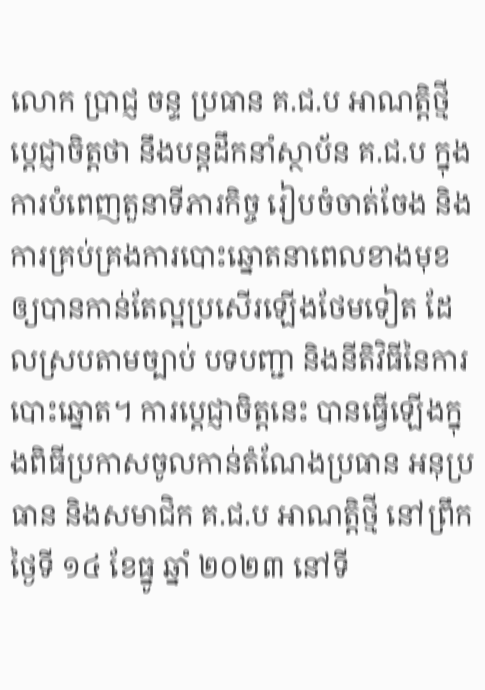លោក ប្រាជ្ញ ចន្ទ ប្រធាន គ.ជ.ប អាណត្តិថ្មី ប្ដេជ្ញាចិត្តថា នឹងបន្តដឹកនាំស្ថាប័ន គ.ជ.ប ក្នុងការបំពេញតួនាទីភារកិច្ច រៀបចំចាត់ចែង និងការគ្រប់គ្រងការបោះឆ្នោតនាពេលខាងមុខ ឲ្យបានកាន់តែល្អប្រសើរឡើងថែមទៀត ដែលស្របតាមច្បាប់ បទបញ្ជា និងនីតិវិធីនៃការបោះឆ្នោត។ ការប្ដេជ្ញាចិត្តនេះ បានធ្វើឡើងក្នុងពិធីប្រកាសចូលកាន់តំណែងប្រធាន អនុប្រធាន និងសមាជិក គ.ជ.ប អាណត្តិថ្មី នៅព្រឹកថ្ងៃទី ១៤ ខែធ្នូ ឆ្នាំ ២០២៣ នៅទី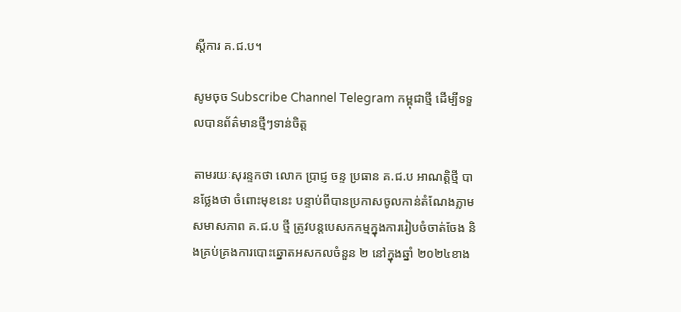ស្តីការ គ.ជ.ប។

សូមចុច Subscribe Channel Telegram កម្ពុជាថ្មី ដើម្បីទទួលបានព័ត៌មានថ្មីៗទាន់ចិត្ត

តាមរយៈសុរន្ទកថា លោក ប្រាជ្ញ ចន្ទ ប្រធាន គ.ជ.ប អាណត្តិថ្មី បានថ្លែងថា ចំពោះមុខនេះ បន្ទាប់ពីបានប្រកាសចូលកាន់តំណែងភ្លាម សមាសភាព គ.ជ.ប ថ្មី ត្រូវបន្តបេសកកម្មក្នុងការរៀបចំចាត់ចែង និងគ្រប់គ្រងការបោះឆ្នោតអសកលចំនួន ២ នៅក្នុងឆ្នាំ ២០២៤ខាង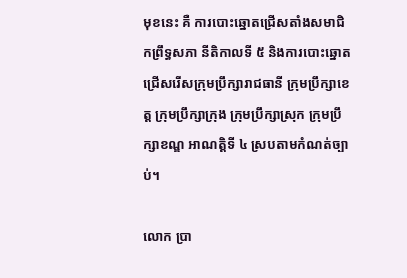មុខនេះ គឺ ការបោះឆ្នោតជ្រើសតាំងសមាជិកព្រឹទ្ធសភា នីតិកាលទី ៥ និងការបោះឆ្នោតជ្រើសរើសក្រុមប្រឹក្សារាជធានី ក្រុមប្រឹក្សាខេត្ត ក្រុមប្រឹក្សាក្រុង ក្រុមប្រឹក្សាស្រុក ក្រុមប្រឹក្សាខណ្ឌ អាណត្តិទី ៤ ស្របតាមកំណត់ច្បាប់។

លោក ប្រា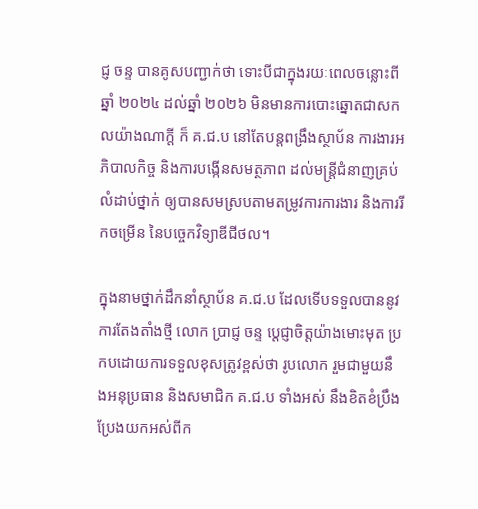ជ្ញ ចន្ទ បានគូសបញ្ជាក់ថា ទោះបីជាក្នុងរយៈពេលចន្លោះពីឆ្នាំ ២០២៤ ដល់ឆ្នាំ ២០២៦ មិនមានការបោះឆ្នោតជាសកលយ៉ាងណាក្តី ក៏ គ.ជ.ប នៅតែបន្តពង្រឹងស្ថាប័ន ការងារអភិបាលកិច្ច និងការបង្កើនសមត្ថភាព ដល់មន្ត្រីជំនាញគ្រប់លំដាប់ថ្នាក់ ឲ្យបានសមស្របតាមតម្រូវការការងារ និងការរីកចម្រើន នៃបច្ចេកវិទ្យាឌីជីថល។

ក្នុងនាមថ្នាក់ដឹកនាំស្ថាប័ន គ.ជ.ប ដែលទើបទទួលបាននូវការតែងតាំងថ្មី លោក ប្រាជ្ញ ចន្ទ ប្តេជ្ញាចិត្តយ៉ាងមោះមុត ប្រកបដោយការទទួលខុសត្រូវខ្ពស់ថា រូបលោក រួមជាមួយនឹងអនុប្រធាន និងសមាជិក គ.ជ.ប ទាំងអស់ នឹងខិតខំប្រឹងប្រែងយកអស់ពីក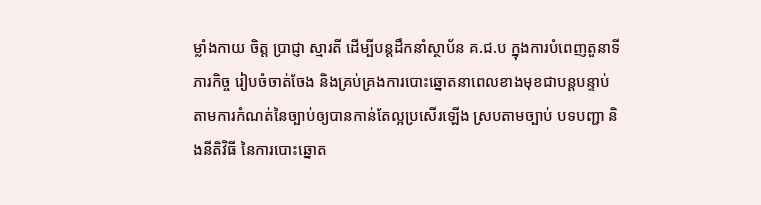ម្លាំងកាយ ចិត្ត ប្រាជ្ញា ស្មារតី ដើម្បីបន្តដឹកនាំស្ថាប័ន គ.ជ.ប ក្នុងការបំពេញតួនាទីភារកិច្ច រៀបចំចាត់ចែង និងគ្រប់គ្រងការបោះឆ្នោតនាពេលខាងមុខជាបន្តបន្ទាប់ តាមការកំណត់នៃច្បាប់ឲ្យបានកាន់តែល្អប្រសើរឡើង ស្របតាមច្បាប់ បទបញ្ជា និងនីតិវិធី នៃការបោះឆ្នោត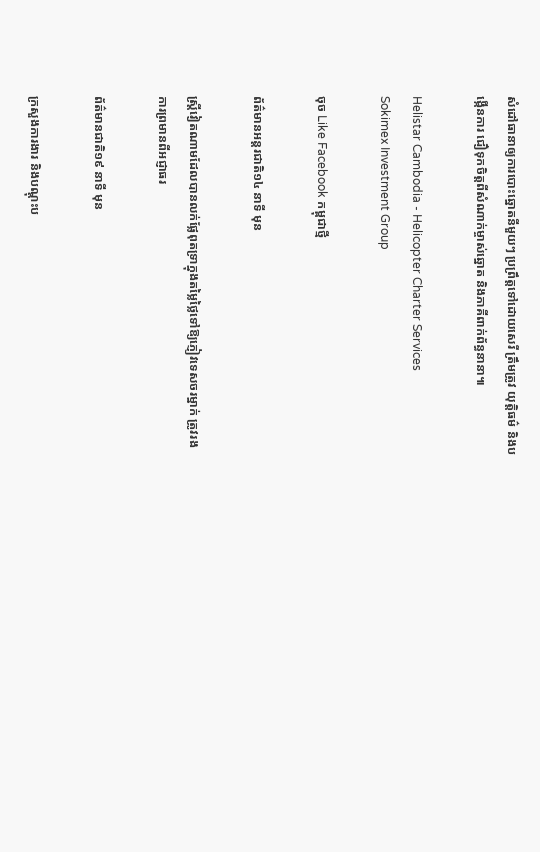សំដៅធានាឲ្យការបោះឆ្នោតនីមួយៗ ប្រព្រឹត្តទៅដោយសេរី ត្រឹមត្រូវ យុត្តិធម៌ និងបង្កើនការ ជឿទុកចិត្តពីសំណាក់ម្ចាស់ឆ្នោត និងភាគីពាក់ព័ន្ធនានា៕

Helistar Cambodia - Helicopter Charter Services
Sokimex Investment Group

ចុច Like Facebook កម្ពុជាថ្មី

ព័ត៌មានអន្ដរជាតិ១៤ នាទី មុន

ស្ត្រីវៀតណាមដែលបានលក់ផ្លែពុតទ្រាក្នុងតម្លៃថ្លៃទៅឱ្យភ្ញៀវទេសចរម្នាក់ ត្រូវរងការព្រមានពីអជ្ញាធរ

ព័ត៌មានជាតិ១៩ នាទី មុន

ក្រសួងការងារ និងបណ្តុះប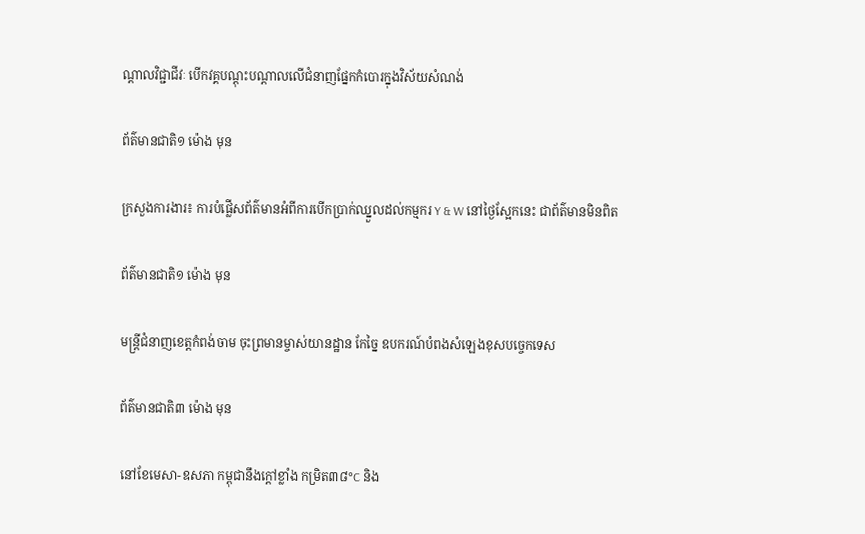ណ្តាលវិជ្ជាជីវៈ បើកវគ្គបណ្តុះបណ្តាលលើជំនាញផ្នែកកំបោរក្នុងវិស័យសំណង់

ព័ត៌មានជាតិ១ ម៉ោង មុន

ក្រសួងការងារ៖ ការបំផ្លើសព័ត៌មានអំពីការបើកប្រាក់ឈ្នួលដល់កម្មករ Y & W នៅថ្ងៃស្អែកនេះ ជាព័ត៌មានមិនពិត

ព័ត៌មានជាតិ១ ម៉ោង មុន

មន្ត្រីជំនាញខេត្តកំពង់ចាម ចុះព្រមានម្ចាស់យានដ្ឋាន កែច្នៃ ឧបករណ៍បំពងសំឡេងខុសបច្ចេកទេស

ព័ត៌មានជាតិ៣ ម៉ោង មុន

នៅខែមេសា-ឧសភា កម្ពុជានឹងក្ដៅខ្លាំង កម្រិត៣៨°C និង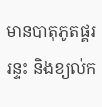មានបាតុភូតផ្គរ រន្ទះ និងខ្យល់ក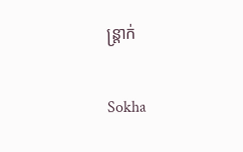ន្ត្រាក់

Sokha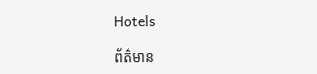Hotels

ព័ត៌មាន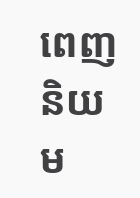ពេញនិយម